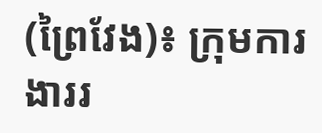(ព្រៃវែង)៖ ក្រុមការងាររ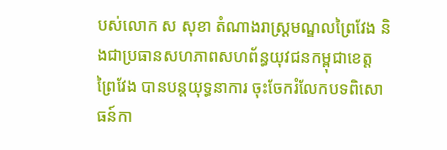បស់លោក ស សុខា តំណាងរាស្រ្ដមណ្ឌលព្រៃវែង និងជាប្រធានសហភាពសហព័ន្ធយុវជនកម្ពុជាខេត្តព្រៃវែង បានបន្តយុទ្ធនាការ ចុះចែករំលែកបទពិសោធន៍កា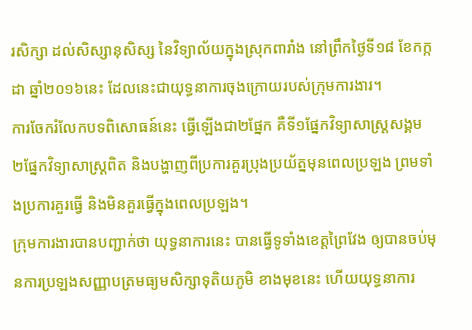រសិក្សា ដល់សិស្សានុសិស្ស នៃវិទ្យាល័យក្នុងស្រុកពារាំង នៅព្រឹកថ្ងៃទី១៨ ខែកក្កដា ឆ្នាំ២០១៦នេះ ដែលនេះជាយុទ្ធនាការចុងក្រោយរបស់ក្រុមការងារ។
ការចែករំលែកបទពិសោធន៍នេះ ធ្វើឡើងជា២ផ្នែក គឺទី១ផ្នែកវិទ្យាសាស្ដ្រសង្គម ២ផ្នែកវិទ្យាសាស្រ្ដពិត និងបង្ហាញពីប្រការគួរប្រុងប្រយ័ត្នមុនពេលប្រឡង ព្រមទាំងប្រការគួរធ្វើ និងមិនគួរធ្វើក្នុងពេលប្រឡង។
ក្រុមការងារបានបញ្ជាក់ថា យុទ្ធនាការនេះ បានធ្វើទូទាំងខេត្តព្រៃវែង ឲ្យបានចប់មុនការប្រឡងសញ្ញាបត្រមធ្យមសិក្សាទុតិយភូមិ ខាងមុខនេះ ហើយយុទ្ធនាការ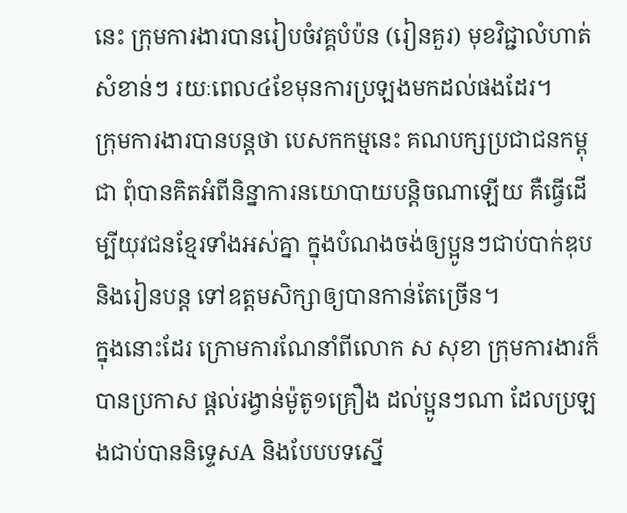នេះ ក្រុមការងារបានរៀបចំវគ្គបំប៉ន (រៀនគួរ) មុខវិជ្ជាលំហាត់សំខាន់ៗ រយៈពេល៤ខែមុនការប្រឡងមកដល់ផងដែរ។
ក្រុមការងារបានបន្ដថា បេសកកម្មនេះ គណបក្សប្រជាជនកម្ពុជា ពុំបានគិតអំពីនិន្នាការនយោបាយបន្តិចណាឡើយ គឺធ្វើដើម្បីយុវជនខ្មែរទាំងអស់គ្នា ក្នុងបំណងចង់ឲ្យប្អូនៗជាប់បាក់ឌុប និងរៀនបន្ត ទៅឧត្ដមសិក្សាឲ្យបានកាន់តែច្រើន។
ក្នុងនោះដែរ ក្រោមការណែនាំពីលោក ស សុខា ក្រុមការងារក៏បានប្រកាស ផ្ដល់រង្វាន់ម៉ូតូ១គ្រឿង ដល់ប្អូនៗណា ដែលប្រឡងជាប់បាននិទ្ទេសA និងបែបបទស្នើ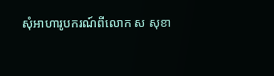សុំអាហារូបករណ៍ពីលោក ស សុខា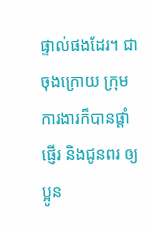ផ្ទាល់ផងដែរ។ ជាចុងក្រោយ ក្រុមការងារក៏បានផ្ដាំផ្ញើរ និងជូនពរ ឲ្យប្អូន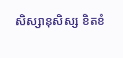សិស្សានុសិស្ស ខិតខំ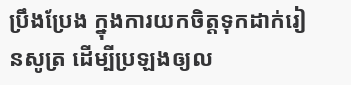ប្រឹងប្រែង ក្នុងការយកចិត្តទុកដាក់រៀនសូត្រ ដើម្បីប្រឡងឲ្យល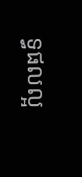ទ្ធផលល្អ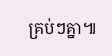គ្រប់ៗគ្នា៕